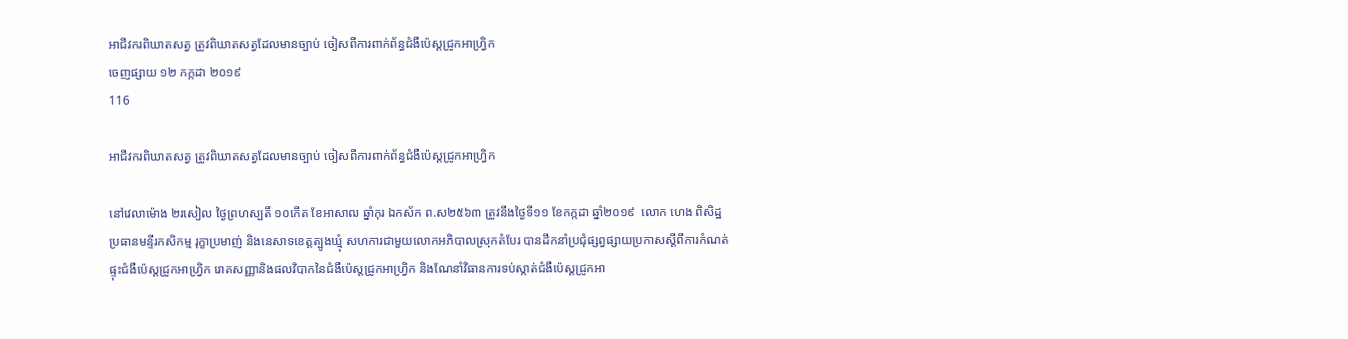អាជីវករពិឃាតសត្វ ត្រូវពិឃាតសត្វដែលមានច្បាប់ ចៀសពីការពាក់ព័ន្ធជំងឺប៉េស្តជ្រូកអាហ្វ្រិក
ចេញផ្សាយ ១២ កក្កដា ២០១៩
116

អាជីវករពិឃាតសត្វ ត្រូវពិឃាតសត្វដែលមានច្បាប់ ចៀសពីការពាក់ព័ន្ធជំងឺប៉េស្តជ្រូកអាហ្វ្រិក

នៅវេលាម៉ោង ២រសៀល ថ្ងៃព្រហស្បតិ៍ ១០កើត ខែអាសាឍ ឆ្នាំកុរ ឯកស័ក ព.ស២៥៦៣ ត្រូវនឹងថ្ងៃទី១១ ខែកក្កដា ឆ្នាំ២០១៩  លោក ហេង ពិសិដ្ឋ ប្រធានមន្ទីរកសិកម្ម រុក្ខាប្រមាញ់ និងនេសាទខេត្តត្បូងឃ្មុំ សហការជាមួយលោកអភិបាលស្រុកតំបែរ បានដឹកនាំប្រជុំផ្សព្វផ្សាយប្រកាសស្តីពីការកំណត់ផ្ទុះជំងឺប៉េស្តជ្រូកអាហ្វ្រិក រោគសញ្ញានិងផលវិបាកនៃជំងឺប៉េស្តជ្រូកអាហ្វ្រិក និងណែនាំវិធានការទប់ស្កាត់ជំងឺប៉េស្តជ្រូកអា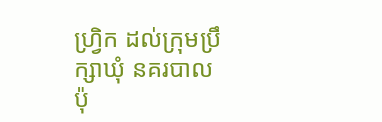ហ្វ្រិក ដល់ក្រុមប្រឹក្សាឃុំ នគរបាលប៉ុ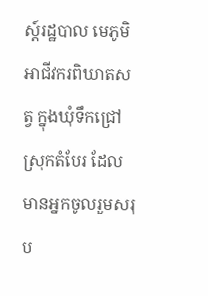ស្ត៍រដ្ឋបាល មេភូមិ អាជីវករពិឃាតសត្វ ក្នុងឃុំទឹកជ្រៅ ស្រុកតំបែរ ដែលមានអ្នកចូលរួមសរុប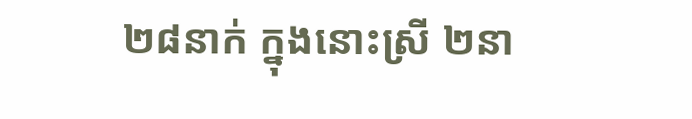២៨នាក់ ក្នុងនោះស្រី ២នា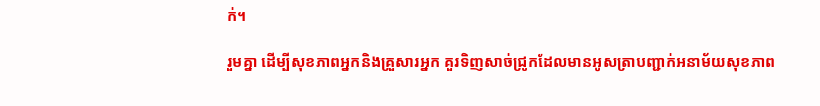ក់។

រួមគ្នា ដើម្បីសុខភាពអ្នកនិងគ្រួសារអ្នក គួរទិញសាច់ជ្រូកដែលមានអូសត្រាបញ្ជាក់អនាម័យសុខភាព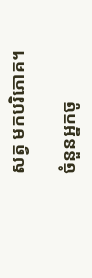សត្វ មកបរិភោគ។

ចំនួនអ្នកចូ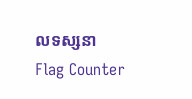លទស្សនា
Flag Counter